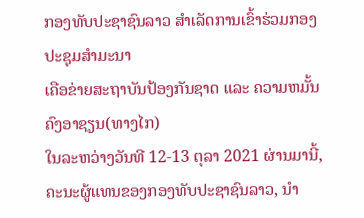ກອງທັບປະຊາຊົນລາວ ສໍາເລັດການເຂົ້າຮ່ວມກອງປະຊຸມສໍາມະນາ
ເຄືອຂ່າຍສະຖາບັນປ້ອງກັນຊາດ ແລະ ຄວາມຫມັ້ນຄົງອາຊຽນ(ທາງໄກ)
ໃນລະຫວ່າງວັນທີ 12-13 ຕຸລາ 2021 ຜ່ານມານີ້, ຄະນະຜູ້ແທນຂອງກອງທັບປະຊາຊົນລາວ, ນໍາ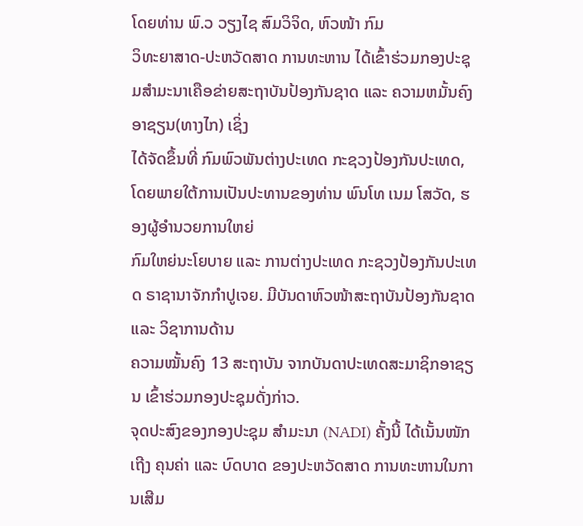ໂດຍທ່ານ ພົ.ວ ວຽງໄຊ ສົມວິຈິດ, ຫົວໜ້າ ກົມ
ວິທະຍາສາດ-ປະຫວັດສາດ ການທະຫານ ໄດ້ເຂົ້າຮ່ວມກອງປະຊຸມສໍາມະນາເຄືອຂ່າຍສະຖາບັນປ້ອງກັນຊາດ ແລະ ຄວາມຫມັ້ນຄົງອາຊຽນ(ທາງໄກ) ເຊິ່ງ
ໄດ້ຈັດຂຶ້ນທີ່ ກົມພົວພັນຕ່າງປະເທດ ກະຊວງປ້ອງກັນປະເທດ, ໂດຍພາຍໃຕ້ການເປັນປະທານຂອງທ່ານ ພົນໂທ ເນມ ໂສວັດ, ຮອງຜູ້ອໍານວຍການໃຫຍ່
ກົມໃຫຍ່ນະໂຍບາຍ ແລະ ການຕ່າງປະເທດ ກະຊວງປ້ອງກັນປະເທດ ຣາຊານາຈັກກໍາປູເຈຍ. ມີບັນດາຫົວໜ້າສະຖາບັນປ້ອງກັນຊາດ ແລະ ວິຊາການດ້ານ
ຄວາມໝັ້ນຄົງ 13 ສະຖາບັນ ຈາກບັນດາປະເທດສະມາຊິກອາຊຽນ ເຂົ້າຮ່ວມກອງປະຊຸມດັ່ງກ່າວ.
ຈຸດປະສົງຂອງກອງປະຊຸມ ສໍາມະນາ (NADI) ຄັ້ງນີ້ ໄດ້ເນັ້ນໜັກເຖີງ ຄຸນຄ່າ ແລະ ບົດບາດ ຂອງປະຫວັດສາດ ການທະຫານໃນການເສີມ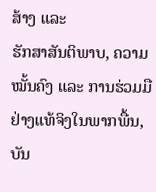ສ້າງ ແລະ
ຮັກສາສັນຕິພາບ, ຄວາມໝັ້ນຄົງ ແລະ ການຮ່ວມມືຢ່າງແທ້ຈິງໃນພາກພື້ນ, ບັນ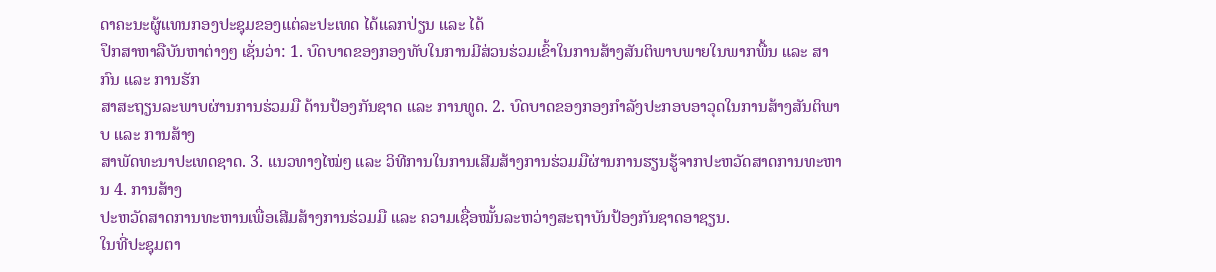ດາຄະນະຜູ້ແທນກອງປະຊຸມຂອງແຕ່ລະປະເທດ ໄດ້ແລກປ່ຽນ ແລະ ໄດ້
ປຶກສາຫາລືບັນຫາຕ່າງໆ ເຊັ່ນວ່າ: 1. ບົດບາດຂອງກອງທັບໃນການມີສ່ວນຮ່ວມເຂົ້າໃນການສ້າງສັນຕິພາບພາຍໃນພາກພື້ນ ແລະ ສາກົນ ແລະ ການຮັກ
ສາສະຖຽນລະພາບຜ່ານການຮ່ວມມື ດ້ານປ້ອງກັນຊາດ ແລະ ການທູດ. 2. ບົດບາດຂອງກອງກຳລັງປະກອບອາວຸດໃນການສ້າງສັນຕິພາບ ແລະ ການສ້າງ
ສາພັດທະນາປະເທດຊາດ. 3. ແນວທາງໄໝ່ໆ ແລະ ວິທີການໃນການເສີມສ້າງການຮ່ວມມືຜ່ານການຮຽນຮູ້ຈາກປະຫວັດສາດການທະຫານ 4. ການສ້າງ
ປະຫວັດສາດການທະຫານເພື່ອເສີມສ້າງການຮ່ວມມື ແລະ ຄວາມເຊື່ອໝັ້ນລະຫວ່າງສະຖາບັນປ້ອງກັນຊາດອາຊຽນ.
ໃນທີ່ປະຊຸມຕາ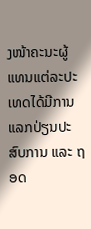ງໜ້າຄະນະຜູ້ແທນແຕ່ລະປະເທດໄດ້ມີການແລກປ່ຽນປະສົບການ ແລະ ຖອດ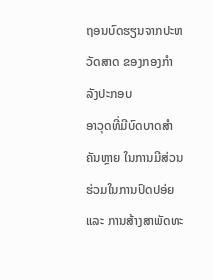ຖອນບົດຮຽນຈາກປະຫວັດສາດ ຂອງກອງກຳລັງປະກອບ
ອາວຸດທີ່ມີບົດບາດສໍາຄັນຫຼາຍ ໃນການມີສ່ວນຮ່ວມໃນການປົດປອ່ຍ ແລະ ການສ້າງສາພັດທະ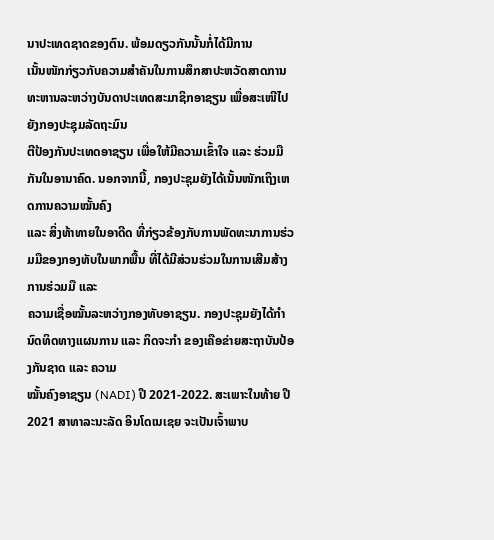ນາປະເທດຊາດຂອງຕົນ. ພ້ອມດຽວກັນນັ້ນກໍ່ໄດ້ມີການ
ເນັ້ນໜັກກ່ຽວກັບຄວາມສໍາຄັນໃນການສຶກສາປະຫວັດສາດການທະຫານລະຫວ່າງບັນດາປະເທດສະມາຊິກອາຊຽນ ເພື່ອສະເໜີໄປຍັງກອງປະຊຸມລັດຖະມົນ
ຕີປ້ອງກັນປະເທດອາຊຽນ ເພື່ອໃຫ້ມີຄວາມເຂົ້າໃຈ ແລະ ຮ່ວມມືກັນໃນອານາຄົດ. ນອກຈາກນີ້, ກອງປະຊຸມຍັງໄດ້ເນັ້ນໜັກເຖິງເຫດການຄວາມໝັ້ນຄົງ
ແລະ ສິ່ງທ້າທາຍໃນອາດີດ ທີ່ກ່ຽວຂ້ອງກັບການພັດທະນາການຮ່ວມມືຂອງກອງທັບໃນພາກພື້ນ ທີ່ໄດ້ມີສ່ວນຮ່ວມໃນການເສີມສ້າງການຮ່ວມມື ແລະ
ຄວາມເຊື່ອໝັ້ນລະຫວ່າງກອງທັບອາຊຽນ. ກອງປະຊຸມຍັງໄດ້ກໍານົດທິດທາງແຜນການ ແລະ ກິດຈະກຳ ຂອງເຄືອຂ່າຍສະຖາບັນປ້ອງກັນຊາດ ແລະ ຄວາມ
ໝັ້ນຄົງອາຊຽນ (NADI) ປີ 2021-2022. ສະເພາະໃນທ້າຍ ປີ 2021 ສາທາລະນະລັດ ອິນໂດເນເຊຍ ຈະເປັນເຈົ້າພາບ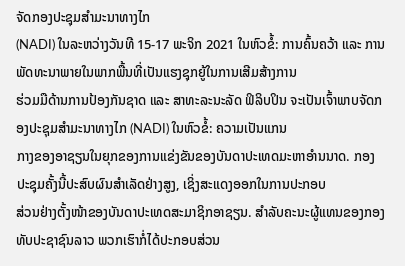ຈັດກອງປະຊຸມສໍາມະນາທາງໄກ
(NADI) ໃນລະຫວ່າງວັນທີ 15-17 ພະຈິກ 2021 ໃນຫົວຂໍ້: ການຄົ້ນຄວ້າ ແລະ ການພັດທະນາພາຍໃນພາກພື້ນທີ່ເປັນແຮງຊຸກຍູ້ໃນການເສີມສ້າງການ
ຮ່ວມມືດ້ານການປ້ອງກັນຊາດ ແລະ ສາທະລະນະລັດ ຟິລິບປິນ ຈະເປັນເຈົ້າພາບຈັດກອງປະຊຸມສໍາມະນາທາງໄກ (NADI) ໃນຫົວຂໍ້: ຄວາມເປັນແກນ
ກາງຂອງອາຊຽນໃນຍຸກຂອງການແຂ່ງຂັນຂອງບັນດາປະເທດມະຫາອໍານນາດ. ກອງປະຊຸມຄັ້ງນີ້ປະສົບຜົນສໍາເລັດຢ່າງສູງ, ເຊິ່ງສະແດງອອກໃນການປະກອບ
ສ່ວນຢ່າງຕັ້ງໜ້າຂອງບັນດາປະເທດສະມາຊິກອາຊຽນ. ສໍາລັບຄະນະຜູ້ແທນຂອງກອງທັບປະຊາຊົນລາວ ພວກເຮົາກໍ່ໄດ້ປະກອບສ່ວນ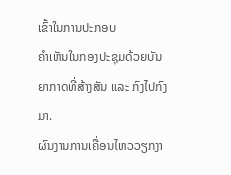ເຂົ້າໃນການປະກອບ
ຄໍາເຫັນໃນກອງປະຊຸມດ້ວຍບັນຍາກາດທີ່ສ້າງສັນ ແລະ ກົງໄປກົງມາ.
ຜົນງານການເຄື່ອນໄຫວວຽກງາ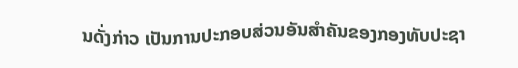ນດັ່ງກ່າວ ເປັນການປະກອບສ່ວນອັນສໍາຄັນຂອງກອງທັບປະຊາ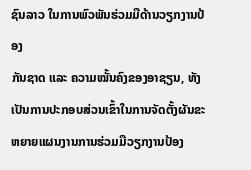ຊົນລາວ ໃນການພົວພັນຮ່ວມມືດ້ານວຽກງານປ້ອງ
ກັນຊາດ ແລະ ຄວາມໝັ້ນຄົງຂອງອາຊຽນ, ທັງເປັນການປະກອບສ່ວນເຂົ້າໃນການຈັດຕັ້ງຜັນຂະຫຍາຍແຜນງານການຮ່ວມມືວຽກງານປ້ອງ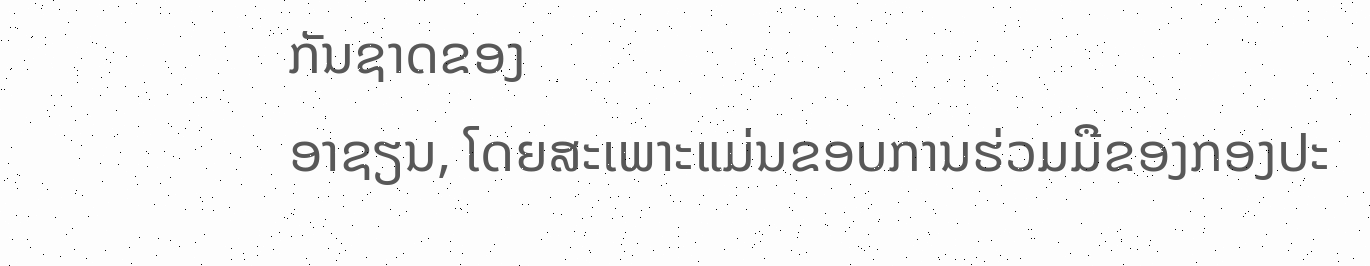ກັນຊາດຂອງ
ອາຊຽນ, ໂດຍສະເພາະແມ່ນຂອບການຮ່ວມມືຂອງກອງປະ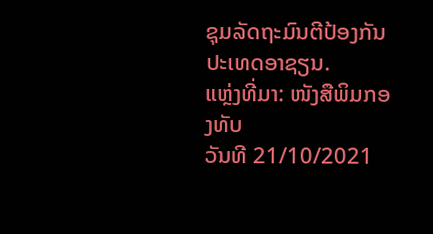ຊຸມລັດຖະມົນຕີປ້ອງກັນປະເທດອາຊຽນ.
ແຫຼ່ງທີ່ມາ: ໜັງສືພິມກອງທັບ
ວັນທີ 21/10/2021